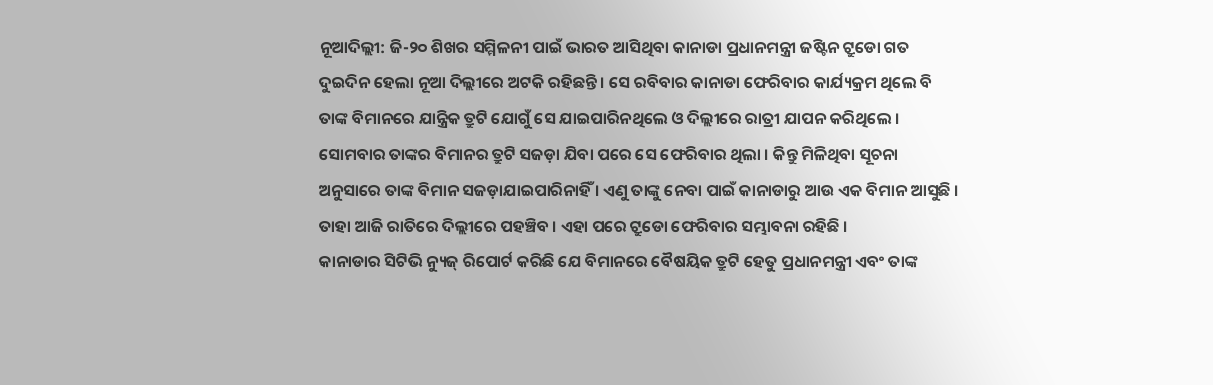ନୂଆଦିଲ୍ଲୀ: ଜି-୨୦ ଶିଖର ସମ୍ମିଳନୀ ପାଇଁ ଭାରତ ଆସିଥିବା କାନାଡା ପ୍ରଧାନମନ୍ତ୍ରୀ ଜଷ୍ଟିନ ଟ୍ରୁଡୋ ଗତ ଦୁଇଦିନ ହେଲା ନୂଆ ଦିଲ୍ଲୀରେ ଅଟକି ରହିଛନ୍ତି । ସେ ରବିବାର କାନାଡା ଫେରିବାର କାର୍ଯ୍ୟକ୍ରମ ଥିଲେ ବି ତାଙ୍କ ବିମାନରେ ଯାନ୍ତ୍ରିକ ତ୍ରୁଟି ଯୋଗୁଁ ସେ ଯାଇପାରିନଥିଲେ ଓ ଦିଲ୍ଲୀରେ ରାତ୍ରୀ ଯାପନ କରିଥିଲେ । ସୋମବାର ତାଙ୍କର ବିମାନର ତ୍ରୁଟି ସଜଡ଼ା ଯିବା ପରେ ସେ ଫେରିବାର ଥିଲା । କିନ୍ତୁ ମିଳିଥିବା ସୂଚନା ଅନୁସାରେ ତାଙ୍କ ବିମାନ ସଜଡ଼ାଯାଇପାରିନାହିଁ । ଏଣୁ ତାଙ୍କୁ ନେବା ପାଇଁ କାନାଡାରୁ ଆଉ ଏକ ବିମାନ ଆସୁଛି । ତାହା ଆଜି ରାତିରେ ଦିଲ୍ଲୀରେ ପହଞ୍ଚିବ । ଏହା ପରେ ଟ୍ରୁଡୋ ଫେରିବାର ସମ୍ଭାବନା ରହିଛି ।
କାନାଡାର ସିଟିଭି ନ୍ୟୁଜ୍ ରିପୋର୍ଟ କରିଛି ଯେ ବିମାନରେ ବୈଷୟିକ ତ୍ରୁଟି ହେତୁ ପ୍ରଧାନମନ୍ତ୍ରୀ ଏବଂ ତାଙ୍କ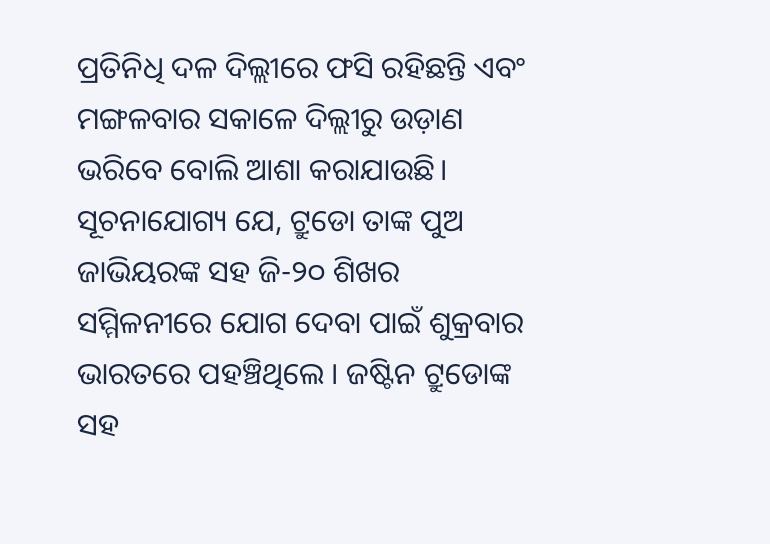ପ୍ରତିନିଧି ଦଳ ଦିଲ୍ଲୀରେ ଫସି ରହିଛନ୍ତି ଏବଂ ମଙ୍ଗଳବାର ସକାଳେ ଦିଲ୍ଲୀରୁ ଉଡ଼ାଣ ଭରିବେ ବୋଲି ଆଶା କରାଯାଉଛି।
ସୂଚନାଯୋଗ୍ୟ ଯେ, ଟ୍ରୁଡୋ ତାଙ୍କ ପୁଅ ଜାଭିୟରଙ୍କ ସହ ଜି-୨୦ ଶିଖର ସମ୍ମିଳନୀରେ ଯୋଗ ଦେବା ପାଇଁ ଶୁକ୍ରବାର ଭାରତରେ ପହଞ୍ଚିଥିଲେ । ଜଷ୍ଟିନ ଟ୍ରୁଡୋଙ୍କ ସହ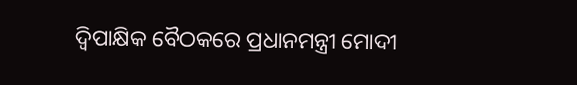ଦ୍ୱିପାକ୍ଷିକ ବୈଠକରେ ପ୍ରଧାନମନ୍ତ୍ରୀ ମୋଦୀ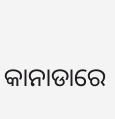କାନାଡାରେ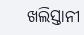ଖଲିସ୍ତାନୀ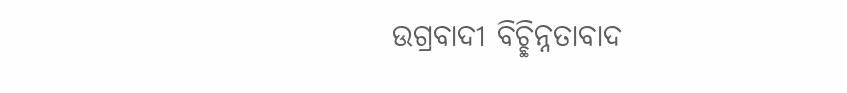ଉଗ୍ରବାଦୀ ବିଚ୍ଛିନ୍ନତାବାଦ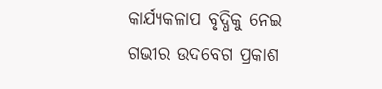କାର୍ଯ୍ୟକଳାପ ବୃଦ୍ଧିକୁ ନେଇ ଗଭୀର ଉଦବେଗ ପ୍ରକାଶ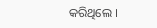କରିଥିଲେ ।